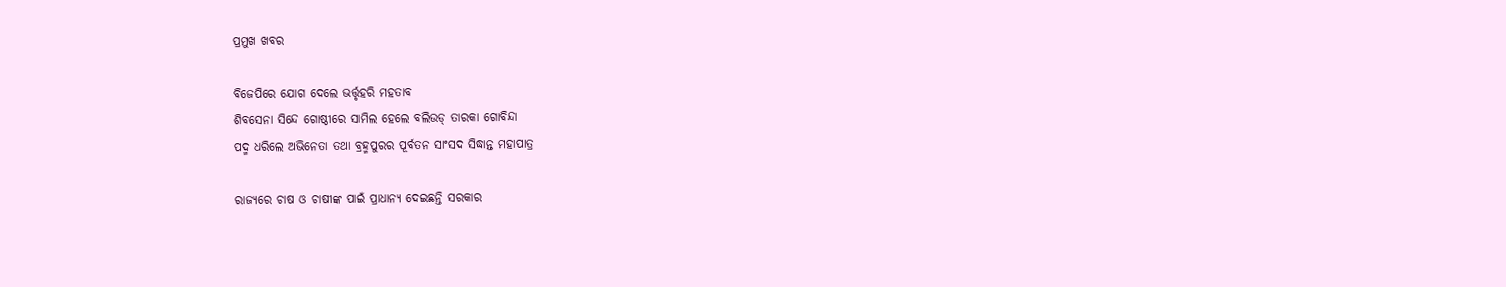ପ୍ରମୁଖ ଖବର

ବିଜେପିରେ ଯୋଗ ଦେଲେ ଭର୍ତ୍ତୃହରି ମହତାବ
ଶିବସେନା ସିନ୍ଦେ ଗୋଷ୍ଠୀରେ ସାମିଲ ହେଲେ ବଲିଉଡ୍ ତାରକା ଗୋବିନ୍ଦା
ପଦ୍ମ ଧରିଲେ ଅଭିନେତା ତଥା ବ୍ରହ୍ମପୁରର ପୂର୍ବତନ ସାଂସଦ ସିଦ୍ଧାନ୍ତ ମହାପାତ୍ର

ରାଜ୍ୟରେ ଚାଷ ଓ ଚାଷୀଙ୍କ ପାଇଁ ପ୍ରାଧାନ୍ୟ ଦେଇଛନ୍ତି ସରକାର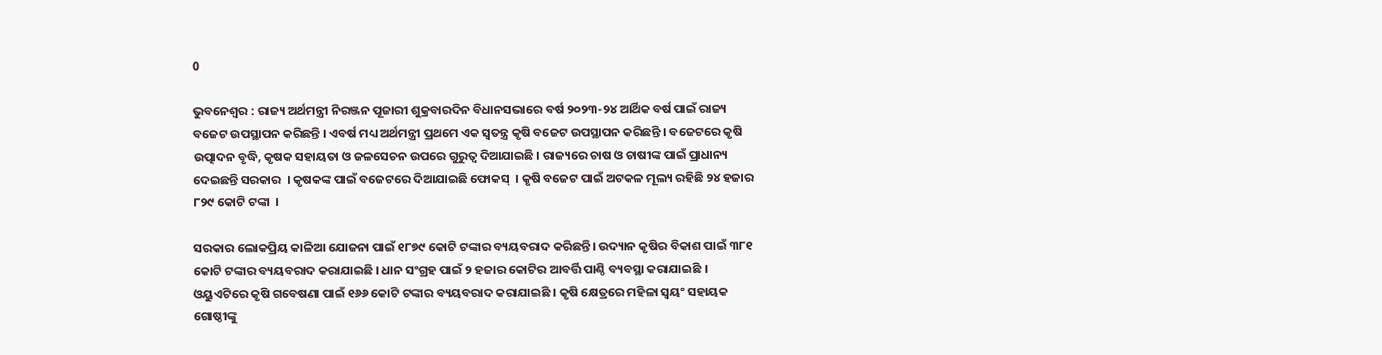0

ଭୁବନେଶ୍ବର : ରାଜ୍ୟ ଅର୍ଥମନ୍ତ୍ରୀ ନିରଞ୍ଜନ ପୂଜାରୀ ଶୁକ୍ରବାରଦିନ ବିଧାନସଭାରେ ବର୍ଷ ୨୦୨୩-୨୪ ଆର୍ଥିକ ବର୍ଷ ପାଇଁ ରାଜ୍ୟ ବଜେଟ ଉପସ୍ଥାପନ କରିଛନ୍ତି । ଏବର୍ଷ ମଧ୍ୟ ଅର୍ଥମନ୍ତ୍ରୀ ପ୍ରଥମେ ଏକ ସ୍ବତନ୍ତ୍ର କୃଷି ବଜେଟ ଉପସ୍ଥାପନ କରିଛନ୍ତି । ବଜେଟରେ କୃଷି ଉତ୍ପାଦନ ବୃଦ୍ଧି, କୃଷକ ସହାୟତା ଓ ଜଳସେଚନ ଉପରେ ଗୁରୁତ୍ବ ଦିଆଯାଇଛି । ରାଜ୍ୟରେ ଚାଷ ଓ ଚାଷୀଙ୍କ ପାଇଁ ପ୍ରାଧାନ୍ୟ ଦେଇଛନ୍ତି ସରକାର  । କୃଷକଙ୍କ ପାଇଁ ବଜେଟରେ ଦିଆଯାଇଛି ଫୋକସ୍  । କୃଷି ବଜେଟ ପାଇଁ ଅଟକଳ ମୂଲ୍ୟ ରହିଛି ୨୪ ହଜାର ୮୨୯ କୋଟି ଟଙ୍କା  ।

ସରକାର ଲୋକପ୍ରିୟ କାଳିଆ ଯୋଜନା ପାଇଁ ୧୮୭୯ କୋଟି ଟଙ୍କାର ବ୍ୟୟବରାଦ କରିଛନ୍ତି। ଉଦ୍ୟାନ କୃଷିର ବିକାଶ ପାଇଁ ୩୮୧ କୋଟି ଟଙ୍କାର ବ୍ୟୟବରାଦ କରାଯାଇଛି । ଧାନ ସଂଗ୍ରହ ପାଇଁ ୨ ହଜାର କୋଟିର ଆବର୍ତ୍ତି ପାଣ୍ଠି ବ୍ୟବସ୍ଥା କରାଯାଇଛି ।  ଓୟୁଏଟିରେ କୃଷି ଗବେଷଣା ପାଇଁ ୧୬୬ କୋଟି ଟଙ୍କାର ବ୍ୟୟବରାଦ କରାଯାଇଛି । କୃଷି କ୍ଷେତ୍ରରେ ମହିଳା ସ୍ବୟଂ ସହାୟକ ଗୋଷ୍ଠୀଙ୍କୁ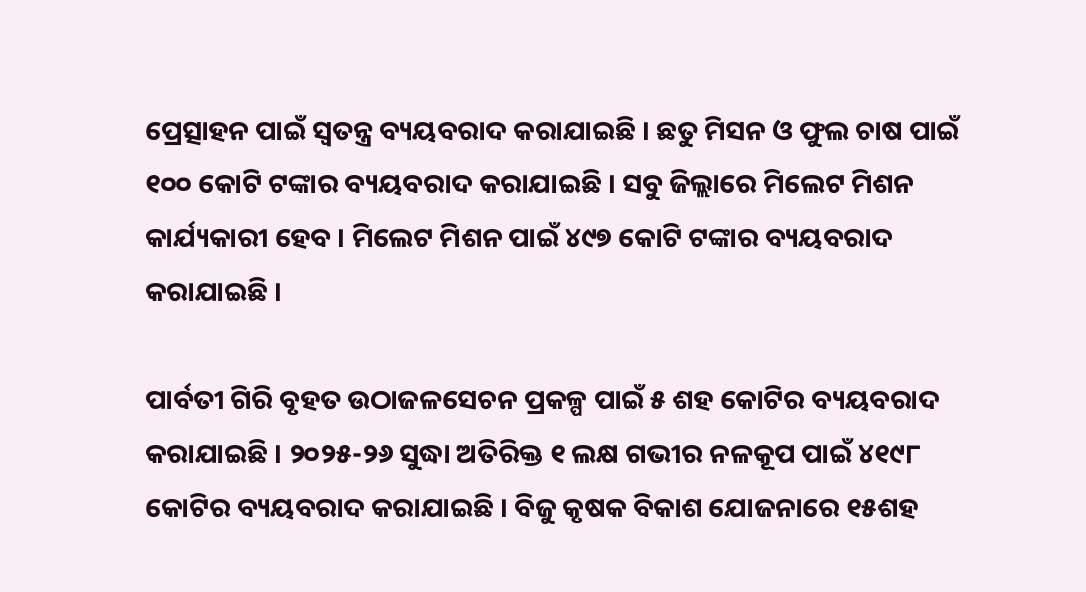ପ୍ରେତ୍ସାହନ ପାଇଁ ସ୍ବତନ୍ତ୍ର ବ୍ୟୟବରାଦ କରାଯାଇଛି । ଛତୁ ମିସନ ଓ ଫୁଲ ଚାଷ ପାଇଁ ୧୦୦ କୋଟି ଟଙ୍କାର ବ୍ୟୟବରାଦ କରାଯାଇଛି । ସବୁ ଜିଲ୍ଲାରେ ମିଲେଟ ମିଶନ କାର୍ଯ୍ୟକାରୀ ହେବ । ମିଲେଟ ମିଶନ ପାଇଁ ୪୯୭ କୋଟି ଟଙ୍କାର ବ୍ୟୟବରାଦ କରାଯାଇଛି ।

ପାର୍ବତୀ ଗିରି ବୃହତ ଉଠାଜଳସେଚନ ପ୍ରକଳ୍ପ ପାଇଁ ୫ ଶହ କୋଟିର ବ୍ୟୟବରାଦ କରାଯାଇଛି । ୨୦୨୫-୨୬ ସୁଦ୍ଧା ଅତିରିକ୍ତ ୧ ଲକ୍ଷ ଗଭୀର ନଳକୂପ ପାଇଁ ୪୧୯୮ କୋଟିର ବ୍ୟୟବରାଦ କରାଯାଇଛି । ବିଜୁ କୃଷକ ବିକାଶ ଯୋଜନାରେ ୧୫ଶହ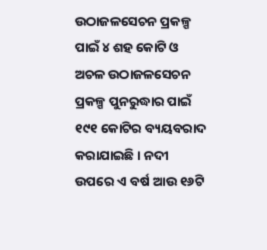ଉଠାଜଳସେଚନ ପ୍ରକଳ୍ପ ପାଇଁ ୪ ଶହ କୋଟି ଓ ଅଚଳ ଉଠାଜଳସେଚନ ପ୍ରକଳ୍ପ ପୁନରୁଦ୍ଧାର ପାଇଁ ୧୯୧ କୋଟିର ବ୍ୟୟବରାଦ କରାଯାଇଛି । ନଦୀ ଉପରେ ଏ ବର୍ଷ ଆଉ ୧୬ଟି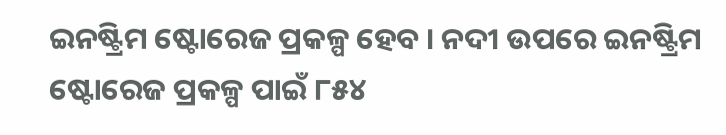ଇନଷ୍ଟ୍ରିମ ଷ୍ଟୋରେଜ ପ୍ରକଳ୍ପ ହେବ । ନଦୀ ଉପରେ ଇନଷ୍ଟ୍ରିମ ଷ୍ଟୋରେଜ ପ୍ରକଳ୍ପ ପାଇଁ ୮୫୪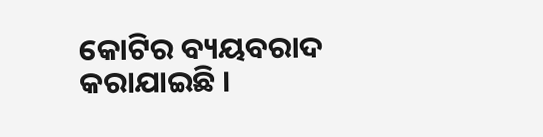କୋଟିର ବ୍ୟୟବରାଦ କରାଯାଇଛି ।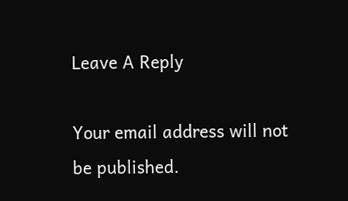Leave A Reply

Your email address will not be published.